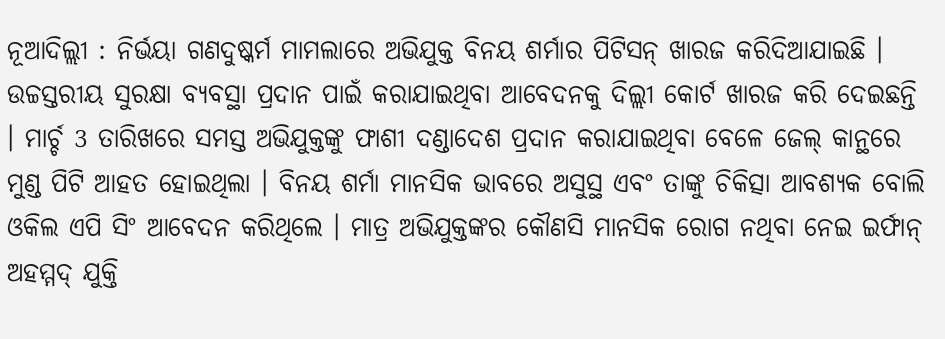ନୂଆଦିଲ୍ଲୀ : ନିର୍ଭୟା ଗଣଦୁଷ୍କର୍ମ ମାମଲାରେ ଅଭିଯୁକ୍ତ ବିନୟ ଶର୍ମାର ପିଟିସନ୍ ଖାରଜ କରିଦିଆଯାଇଛି । ଉଚ୍ଚସ୍ତରୀୟ ସୁରକ୍ଷା ବ୍ୟବସ୍ଥା ପ୍ରଦାନ ପାଇଁ କରାଯାଇଥିବା ଆବେଦନକୁ ଦିଲ୍ଲୀ କୋର୍ଟ ଖାରଜ କରି ଦେଇଛନ୍ତି । ମାର୍ଚ୍ଚ 3 ତାରିଖରେ ସମସ୍ତ ଅଭିଯୁକ୍ତଙ୍କୁ ଫାଶୀ ଦଣ୍ଡାଦେଶ ପ୍ରଦାନ କରାଯାଇଥିବା ବେଳେ ଜେଲ୍ କାନ୍ଥରେ ମୁଣ୍ଡ ପିଟି ଆହତ ହୋଇଥିଲା । ବିନୟ ଶର୍ମା ମାନସିକ ଭାବରେ ଅସୁସ୍ଥ ଏବଂ ତାଙ୍କୁ ଚିକିତ୍ସା ଆବଶ୍ୟକ ବୋଲି ଓକିଲ ଏପି ସିଂ ଆବେଦନ କରିଥିଲେ । ମାତ୍ର ଅଭିଯୁକ୍ତଙ୍କର କୌଣସି ମାନସିକ ରୋଗ ନଥିବା ନେଇ ଇର୍ଫାନ୍ ଅହମ୍ମଦ୍ ଯୁକ୍ତି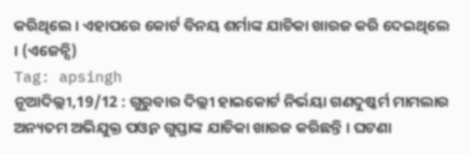କରିଥିଲେ । ଏହାପରେ କୋର୍ଟ ବିନୟ ଶର୍ମାଙ୍କ ଯାଚିକା ଖାରଜ କରି ଦେଇଥିଲେ । (ଏଜେନ୍ସି)
Tag: apsingh
ନୂଆଦିଲ୍ଲୀ,19/12 : ଗୁରୁବାର ଦିଲ୍ଲୀ ହାଇକୋର୍ଟ ନିର୍ଭୟା ଗଣଦୁଷ୍କର୍ମ ମାମଲାର ଅନ୍ୟତମ ଅଭିଯୁକ୍ତ ପଓ୍ବନ ଗୁପ୍ତାଙ୍କ ଯାଚିକା ଖାରଜ କରିଛନ୍ତି । ଘଟଣା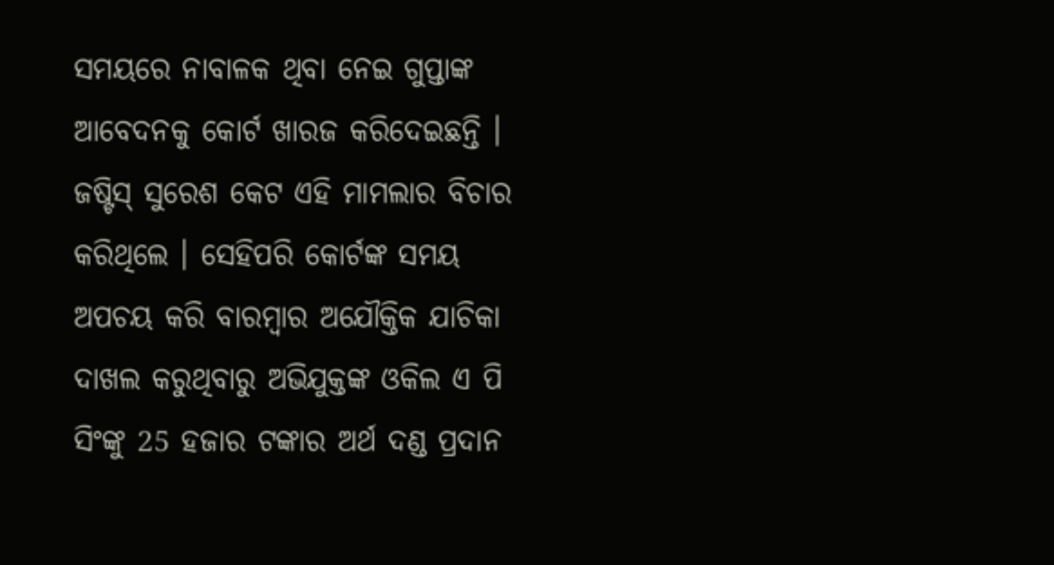ସମୟରେ ନାବାଳକ ଥିବା ନେଇ ଗୁପ୍ତାଙ୍କ ଆବେଦନକୁ କୋର୍ଟ ଖାରଜ କରିଦେଇଛନ୍ତି । ଜଷ୍ଟିସ୍ ସୁରେଶ କେଟ ଏହି ମାମଲାର ବିଚାର କରିଥିଲେ । ସେହିପରି କୋର୍ଟଙ୍କ ସମୟ ଅପଚୟ କରି ବାରମ୍ବାର ଅଯୌକ୍ତିକ ଯାଚିକା ଦାଖଲ କରୁଥିବାରୁ ଅଭିଯୁକ୍ତଙ୍କ ଓକିଲ ଏ ପି ସିଂଙ୍କୁ 25 ହଜାର ଟଙ୍କାର ଅର୍ଥ ଦଣ୍ଡ ପ୍ରଦାନ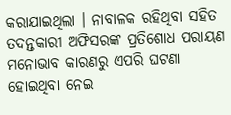କରାଯାଇଥିଲା । ନାବାଳକ ରହିଥିବା ସହିତ ତଦନ୍ତକାରୀ ଅଫିସରଙ୍କ ପ୍ରତିଶୋଧ ପରାୟଣ ମନୋଭାବ କାରଣରୁ ଏପରି ଘଟଣା ହୋଇଥିବା ନେଇ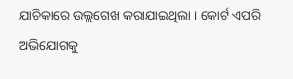ଯାଚିକାରେ ଉଲ୍ଲଗେଖ କରାଯାଇଥିଲା । କୋର୍ଟ ଏପରି ଅଭିଯୋଗକୁ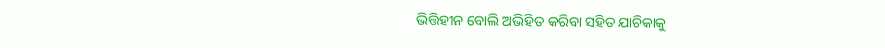ଭିତ୍ତିହୀନ ବୋଲି ଅଭିହିତ କରିବା ସହିତ ଯାଚିକାକୁ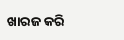ଖାରଜ କରି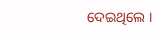ଦେଇଥିଲେ ।